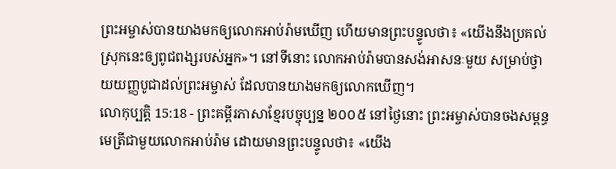ព្រះអម្ចាស់បានយាងមកឲ្យលោកអាប់រ៉ាមឃើញ ហើយមានព្រះបន្ទូលថា៖ «យើងនឹងប្រគល់ស្រុកនេះឲ្យពូជពង្សរបស់អ្នក»។ នៅទីនោះ លោកអាប់រ៉ាមបានសង់អាសនៈមួយ សម្រាប់ថ្វាយយញ្ញបូជាដល់ព្រះអម្ចាស់ ដែលបានយាងមកឲ្យលោកឃើញ។
លោកុប្បត្តិ 15:18 - ព្រះគម្ពីរភាសាខ្មែរបច្ចុប្បន្ន ២០០៥ នៅថ្ងៃនោះ ព្រះអម្ចាស់បានចងសម្ពន្ធមេត្រីជាមួយលោកអាប់រ៉ាម ដោយមានព្រះបន្ទូលថា៖ «យើង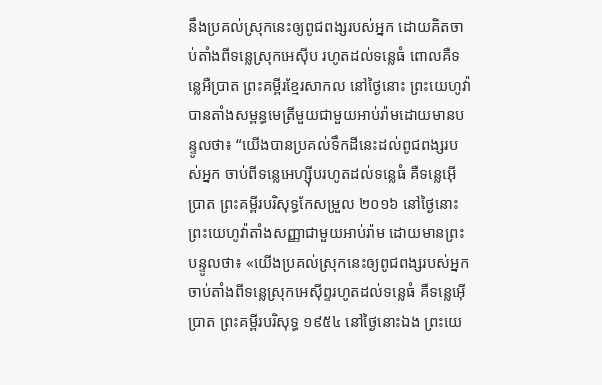នឹងប្រគល់ស្រុកនេះឲ្យពូជពង្សរបស់អ្នក ដោយគិតចាប់តាំងពីទន្លេស្រុកអេស៊ីប រហូតដល់ទន្លេធំ ពោលគឺទន្លេអឺប្រាត ព្រះគម្ពីរខ្មែរសាកល នៅថ្ងៃនោះ ព្រះយេហូវ៉ាបានតាំងសម្ពន្ធមេត្រីមួយជាមួយអាប់រ៉ាមដោយមានបន្ទូលថា៖ “យើងបានប្រគល់ទឹកដីនេះដល់ពូជពង្សរបស់អ្នក ចាប់ពីទន្លេអេហ្ស៊ីបរហូតដល់ទន្លេធំ គឺទន្លេអ៊ើប្រាត ព្រះគម្ពីរបរិសុទ្ធកែសម្រួល ២០១៦ នៅថ្ងៃនោះ ព្រះយេហូវ៉ាតាំងសញ្ញាជាមួយអាប់រ៉ាម ដោយមានព្រះបន្ទូលថា៖ «យើងប្រគល់ស្រុកនេះឲ្យពូជពង្សរបស់អ្នក ចាប់តាំងពីទន្លេស្រុកអេស៊ីព្ទរហូតដល់ទន្លេធំ គឺទន្លេអ៊ើប្រាត ព្រះគម្ពីរបរិសុទ្ធ ១៩៥៤ នៅថ្ងៃនោះឯង ព្រះយេ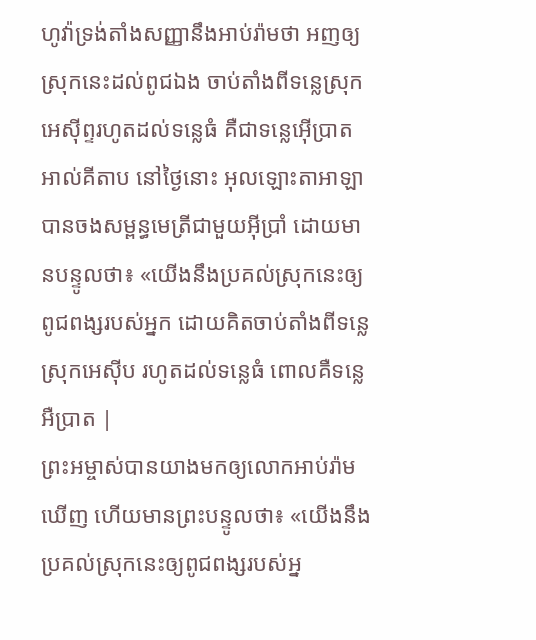ហូវ៉ាទ្រង់តាំងសញ្ញានឹងអាប់រ៉ាមថា អញឲ្យស្រុកនេះដល់ពូជឯង ចាប់តាំងពីទន្លេស្រុកអេស៊ីព្ទរហូតដល់ទន្លេធំ គឺជាទន្លេអ៊ើប្រាត អាល់គីតាប នៅថ្ងៃនោះ អុលឡោះតាអាឡាបានចងសម្ពន្ធមេត្រីជាមួយអ៊ីប្រាំ ដោយមានបន្ទូលថា៖ «យើងនឹងប្រគល់ស្រុកនេះឲ្យពូជពង្សរបស់អ្នក ដោយគិតចាប់តាំងពីទន្លេស្រុកអេស៊ីប រហូតដល់ទន្លេធំ ពោលគឺទន្លេអឺប្រាត |
ព្រះអម្ចាស់បានយាងមកឲ្យលោកអាប់រ៉ាមឃើញ ហើយមានព្រះបន្ទូលថា៖ «យើងនឹងប្រគល់ស្រុកនេះឲ្យពូជពង្សរបស់អ្ន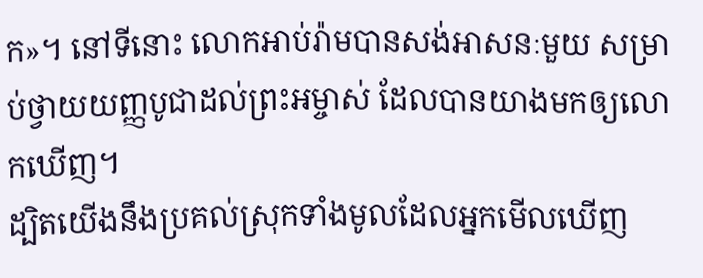ក»។ នៅទីនោះ លោកអាប់រ៉ាមបានសង់អាសនៈមួយ សម្រាប់ថ្វាយយញ្ញបូជាដល់ព្រះអម្ចាស់ ដែលបានយាងមកឲ្យលោកឃើញ។
ដ្បិតយើងនឹងប្រគល់ស្រុកទាំងមូលដែលអ្នកមើលឃើញ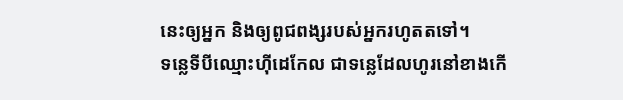នេះឲ្យអ្នក និងឲ្យពូជពង្សរបស់អ្នករហូតតទៅ។
ទន្លេទីបីឈ្មោះហ៊ីដេកែល ជាទន្លេដែលហូរនៅខាងកើ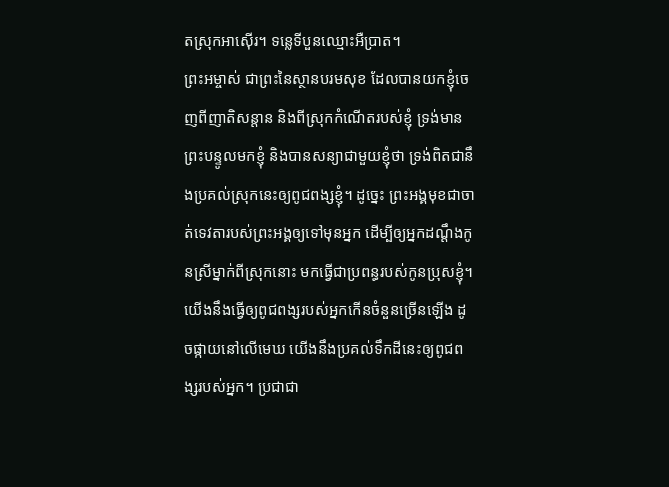តស្រុកអាស៊ើរ។ ទន្លេទីបួនឈ្មោះអឺប្រាត។
ព្រះអម្ចាស់ ជាព្រះនៃស្ថានបរមសុខ ដែលបានយកខ្ញុំចេញពីញាតិសន្ដាន និងពីស្រុកកំណើតរបស់ខ្ញុំ ទ្រង់មានព្រះបន្ទូលមកខ្ញុំ និងបានសន្យាជាមួយខ្ញុំថា ទ្រង់ពិតជានឹងប្រគល់ស្រុកនេះឲ្យពូជពង្សខ្ញុំ។ ដូច្នេះ ព្រះអង្គមុខជាចាត់ទេវតារបស់ព្រះអង្គឲ្យទៅមុនអ្នក ដើម្បីឲ្យអ្នកដណ្ដឹងកូនស្រីម្នាក់ពីស្រុកនោះ មកធ្វើជាប្រពន្ធរបស់កូនប្រុសខ្ញុំ។
យើងនឹងធ្វើឲ្យពូជពង្សរបស់អ្នកកើនចំនួនច្រើនឡើង ដូចផ្កាយនៅលើមេឃ យើងនឹងប្រគល់ទឹកដីនេះឲ្យពូជពង្សរបស់អ្នក។ ប្រជាជា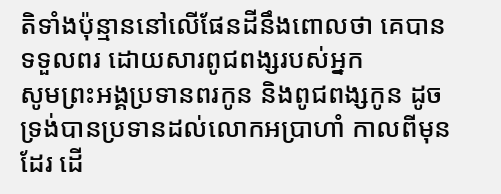តិទាំងប៉ុន្មាននៅលើផែនដីនឹងពោលថា គេបានទទួលពរ ដោយសារពូជពង្សរបស់អ្នក
សូមព្រះអង្គប្រទានពរកូន និងពូជពង្សកូន ដូចទ្រង់បានប្រទានដល់លោកអប្រាហាំ កាលពីមុនដែរ ដើ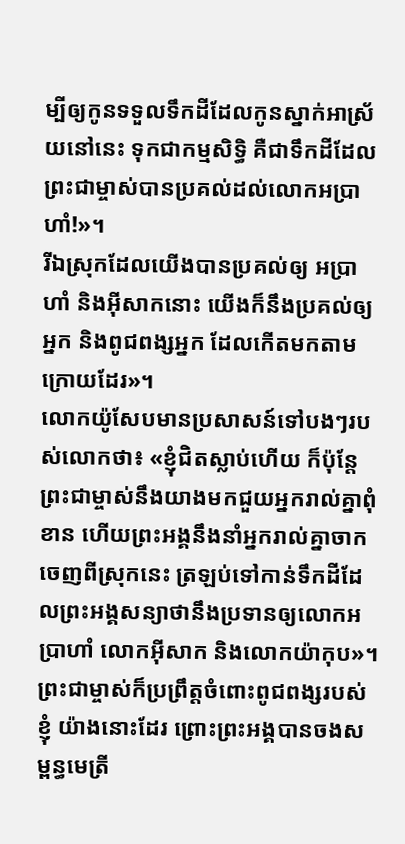ម្បីឲ្យកូនទទួលទឹកដីដែលកូនស្នាក់អាស្រ័យនៅនេះ ទុកជាកម្មសិទ្ធិ គឺជាទឹកដីដែលព្រះជាម្ចាស់បានប្រគល់ដល់លោកអប្រាហាំ!»។
រីឯស្រុកដែលយើងបានប្រគល់ឲ្យ អប្រាហាំ និងអ៊ីសាកនោះ យើងក៏នឹងប្រគល់ឲ្យអ្នក និងពូជពង្សអ្នក ដែលកើតមកតាមក្រោយដែរ»។
លោកយ៉ូសែបមានប្រសាសន៍ទៅបងៗរបស់លោកថា៖ «ខ្ញុំជិតស្លាប់ហើយ ក៏ប៉ុន្តែ ព្រះជាម្ចាស់នឹងយាងមកជួយអ្នករាល់គ្នាពុំខាន ហើយព្រះអង្គនឹងនាំអ្នករាល់គ្នាចាកចេញពីស្រុកនេះ ត្រឡប់ទៅកាន់ទឹកដីដែលព្រះអង្គសន្យាថានឹងប្រទានឲ្យលោកអប្រាហាំ លោកអ៊ីសាក និងលោកយ៉ាកុប»។
ព្រះជាម្ចាស់ក៏ប្រព្រឹត្តចំពោះពូជពង្សរបស់ខ្ញុំ យ៉ាងនោះដែរ ព្រោះព្រះអង្គបានចងសម្ពន្ធមេត្រី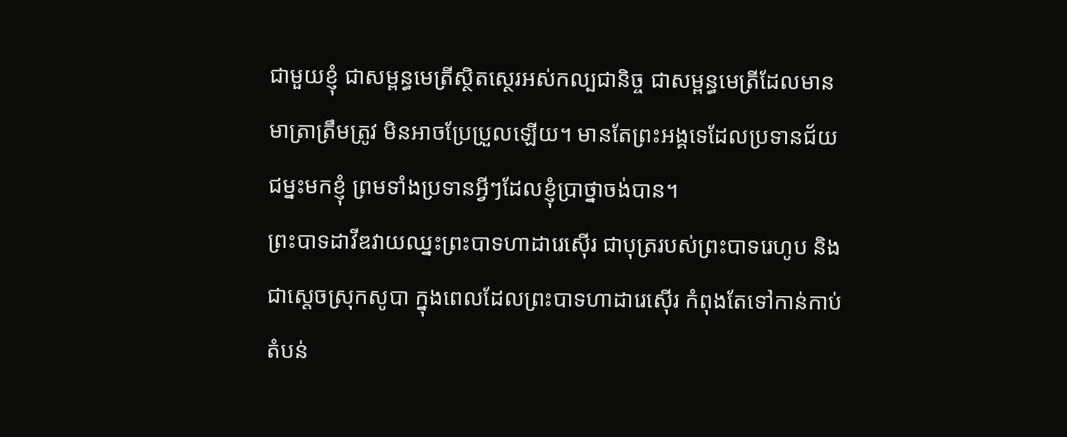ជាមួយខ្ញុំ ជាសម្ពន្ធមេត្រីស្ថិតស្ថេរអស់កល្បជានិច្ច ជាសម្ពន្ធមេត្រីដែលមានមាត្រាត្រឹមត្រូវ មិនអាចប្រែប្រួលឡើយ។ មានតែព្រះអង្គទេដែលប្រទានជ័យជម្នះមកខ្ញុំ ព្រមទាំងប្រទានអ្វីៗដែលខ្ញុំប្រាថ្នាចង់បាន។
ព្រះបាទដាវីឌវាយឈ្នះព្រះបាទហាដារេស៊ើរ ជាបុត្ររបស់ព្រះបាទរេហូប និងជាស្ដេចស្រុកសូបា ក្នុងពេលដែលព្រះបាទហាដារេស៊ើរ កំពុងតែទៅកាន់កាប់តំបន់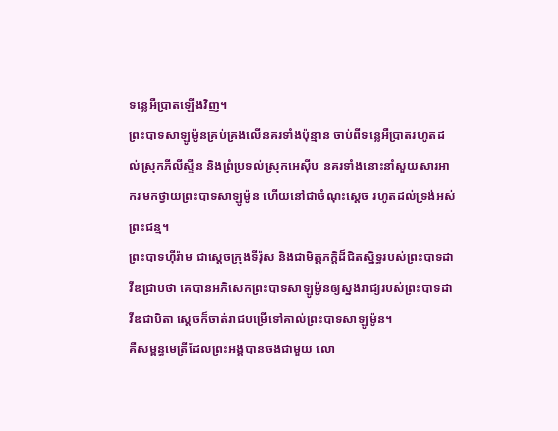ទន្លេអឺប្រាតឡើងវិញ។
ព្រះបាទសាឡូម៉ូនគ្រប់គ្រងលើនគរទាំងប៉ុន្មាន ចាប់ពីទន្លេអឺប្រាតរហូតដល់ស្រុកភីលីស្ទីន និងព្រំប្រទល់ស្រុកអេស៊ីប នគរទាំងនោះនាំសួយសារអាករមកថ្វាយព្រះបាទសាឡូម៉ូន ហើយនៅជាចំណុះស្ដេច រហូតដល់ទ្រង់អស់ព្រះជន្ម។
ព្រះបាទហ៊ីរ៉ាម ជាស្ដេចក្រុងទីរ៉ុស និងជាមិត្តភក្ដិដ៏ជិតស្និទ្ធរបស់ព្រះបាទដាវីឌជ្រាបថា គេបានអភិសេកព្រះបាទសាឡូម៉ូនឲ្យស្នងរាជ្យរបស់ព្រះបាទដាវីឌជាបិតា ស្ដេចក៏ចាត់រាជបម្រើទៅគាល់ព្រះបាទសាឡូម៉ូន។
គឺសម្ពន្ធមេត្រីដែលព្រះអង្គបានចងជាមួយ លោ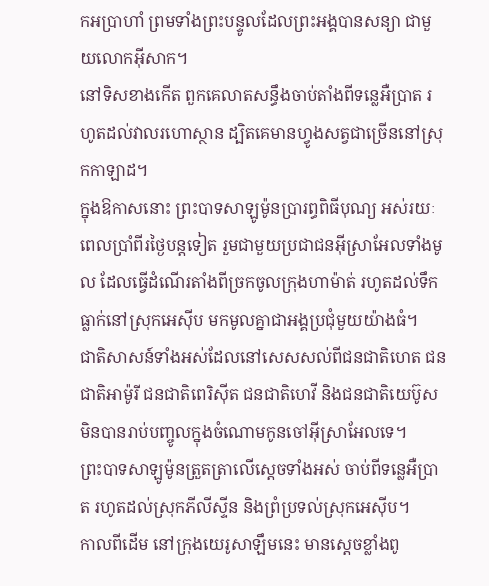កអប្រាហាំ ព្រមទាំងព្រះបន្ទូលដែលព្រះអង្គបានសន្យា ជាមួយលោកអ៊ីសាក។
នៅទិសខាងកើត ពួកគេលាតសន្ធឹងចាប់តាំងពីទន្លេអឺប្រាត រហូតដល់វាលរហោស្ថាន ដ្បិតគេមានហ្វូងសត្វជាច្រើននៅស្រុកកាឡាដ។
ក្នុងឱកាសនោះ ព្រះបាទសាឡូម៉ូនប្រារព្ធពិធីបុណ្យ អស់រយៈពេលប្រាំពីរថ្ងៃបន្តទៀត រួមជាមួយប្រជាជនអ៊ីស្រាអែលទាំងមូល ដែលធ្វើដំណើរតាំងពីច្រកចូលក្រុងហាម៉ាត់ រហូតដល់ទឹកធ្លាក់នៅស្រុកអេស៊ីប មកមូលគ្នាជាអង្គប្រជុំមួយយ៉ាងធំ។
ជាតិសាសន៍ទាំងអស់ដែលនៅសេសសល់ពីជនជាតិហេត ជនជាតិអាម៉ូរី ជនជាតិពេរិស៊ីត ជនជាតិហេវី និងជនជាតិយេប៊ូស មិនបានរាប់បញ្ចូលក្នុងចំណោមកូនចៅអ៊ីស្រាអែលទេ។
ព្រះបាទសាឡូម៉ូនត្រួតត្រាលើស្ដេចទាំងអស់ ចាប់ពីទន្លេអឺប្រាត រហូតដល់ស្រុកភីលីស្ទីន និងព្រំប្រទល់ស្រុកអេស៊ីប។
កាលពីដើម នៅក្រុងយេរូសាឡឹមនេះ មានស្ដេចខ្លាំងពូ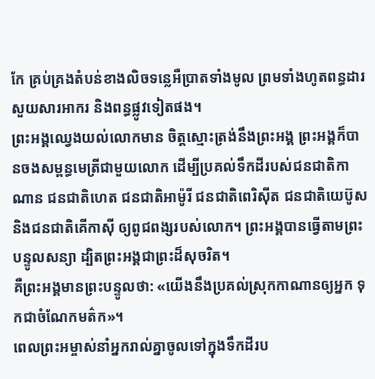កែ គ្រប់គ្រងតំបន់ខាងលិចទន្លេអឺប្រាតទាំងមូល ព្រមទាំងហូតពន្ធដារសួយសារអាករ និងពន្ធផ្លូវទៀតផង។
ព្រះអង្គឈ្វេងយល់លោកមាន ចិត្តស្មោះត្រង់នឹងព្រះអង្គ ព្រះអង្គក៏បានចងសម្ពន្ធមេត្រីជាមួយលោក ដើម្បីប្រគល់ទឹកដីរបស់ជនជាតិកាណាន ជនជាតិហេត ជនជាតិអាម៉ូរី ជនជាតិពេរិស៊ីត ជនជាតិយេប៊ូស និងជនជាតិគើកាស៊ី ឲ្យពូជពង្សរបស់លោក។ ព្រះអង្គបានធ្វើតាមព្រះបន្ទូលសន្យា ដ្បិតព្រះអង្គជាព្រះដ៏សុចរិត។
គឺព្រះអង្គមានព្រះបន្ទូលថា: «យើងនឹងប្រគល់ស្រុកកាណានឲ្យអ្នក ទុកជាចំណែកមត៌ក»។
ពេលព្រះអម្ចាស់នាំអ្នករាល់គ្នាចូលទៅក្នុងទឹកដីរប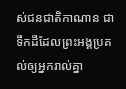ស់ជនជាតិកាណាន ជាទឹកដីដែលព្រះអង្គប្រគល់ឲ្យអ្នករាល់គ្នា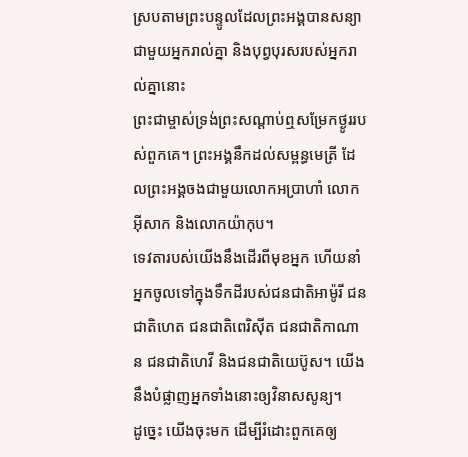ស្របតាមព្រះបន្ទូលដែលព្រះអង្គបានសន្យាជាមួយអ្នករាល់គ្នា និងបុព្វបុរសរបស់អ្នករាល់គ្នានោះ
ព្រះជាម្ចាស់ទ្រង់ព្រះសណ្ដាប់ឮសម្រែកថ្ងូររបស់ពួកគេ។ ព្រះអង្គនឹកដល់សម្ពន្ធមេត្រី ដែលព្រះអង្គចងជាមួយលោកអប្រាហាំ លោកអ៊ីសាក និងលោកយ៉ាកុប។
ទេវតារបស់យើងនឹងដើរពីមុខអ្នក ហើយនាំអ្នកចូលទៅក្នុងទឹកដីរបស់ជនជាតិអាម៉ូរី ជនជាតិហេត ជនជាតិពេរិស៊ីត ជនជាតិកាណាន ជនជាតិហេវី និងជនជាតិយេប៊ូស។ យើងនឹងបំផ្លាញអ្នកទាំងនោះឲ្យវិនាសសូន្យ។
ដូច្នេះ យើងចុះមក ដើម្បីរំដោះពួកគេឲ្យ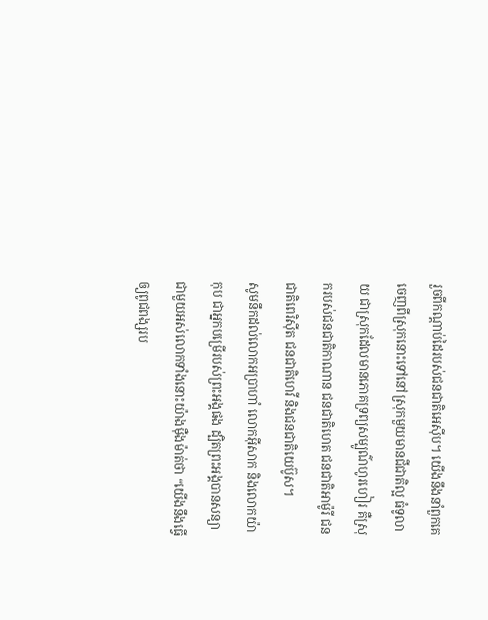រួចពីកណ្ដាប់ដៃរបស់ជនជាតិអេស៊ីប។ យើងនឹងនាំពួកគេចេញពីស្រុកនោះទៅនៅស្រុកមួយមានជីជាតិល្អ ធំទូលាយ ជាស្រុកដែលមានភោគទ្រព្យសម្បូណ៌ហូរហៀរ គឺស្រុករបស់ជនជាតិកាណាន ជនជាតិហេត ជនជាតិអាម៉ូរី ជនជាតិពេរិស៊ីត ជនជាតិហេវី និងជនជាតិយេប៊ូស។
សូមនឹកដល់លោកអប្រាហាំ លោកអ៊ីសាក និងលោកយ៉ាកុប ជាអ្នកបម្រើរបស់ព្រះអង្គផង ដ្បិតព្រះអង្គបានសន្យាជាមួយអស់លោកទាំងនោះយ៉ាងម៉ឺងម៉ាត់ថា “យើងនឹងធ្វើឲ្យពូជពង្សរប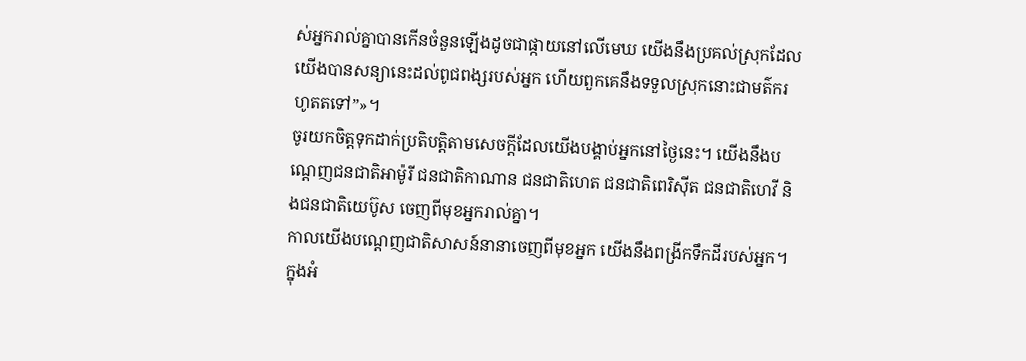ស់អ្នករាល់គ្នាបានកើនចំនួនឡើងដូចជាផ្កាយនៅលើមេឃ យើងនឹងប្រគល់ស្រុកដែលយើងបានសន្យានេះដល់ពូជពង្សរបស់អ្នក ហើយពួកគេនឹងទទួលស្រុកនោះជាមត៌ករហូតតទៅ”»។
ចូរយកចិត្តទុកដាក់ប្រតិបត្តិតាមសេចក្ដីដែលយើងបង្គាប់អ្នកនៅថ្ងៃនេះ។ យើងនឹងបណ្ដេញជនជាតិអាម៉ូរី ជនជាតិកាណាន ជនជាតិហេត ជនជាតិពេរិស៊ីត ជនជាតិហេវី និងជនជាតិយេប៊ូស ចេញពីមុខអ្នករាល់គ្នា។
កាលយើងបណ្ដេញជាតិសាសន៍នានាចេញពីមុខអ្នក យើងនឹងពង្រីកទឹកដីរបស់អ្នក។ ក្នុងអំ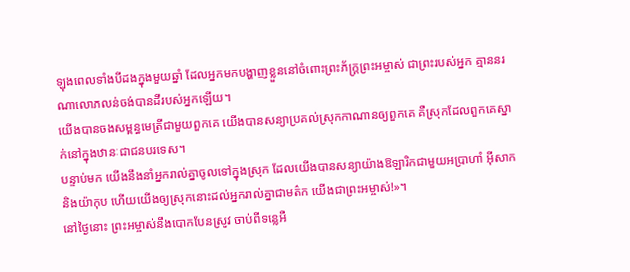ឡុងពេលទាំងបីដងក្នុងមួយឆ្នាំ ដែលអ្នកមកបង្ហាញខ្លួននៅចំពោះព្រះភ័ក្ត្រព្រះអម្ចាស់ ជាព្រះរបស់អ្នក គ្មាននរណាលោភលន់ចង់បានដីរបស់អ្នកឡើយ។
យើងបានចងសម្ពន្ធមេត្រីជាមួយពួកគេ យើងបានសន្យាប្រគល់ស្រុកកាណានឲ្យពួកគេ គឺស្រុកដែលពួកគេស្នាក់នៅក្នុងឋានៈជាជនបរទេស។
បន្ទាប់មក យើងនឹងនាំអ្នករាល់គ្នាចូលទៅក្នុងស្រុក ដែលយើងបានសន្យាយ៉ាងឱឡារិកជាមួយអប្រាហាំ អ៊ីសាក និងយ៉ាកុប ហើយយើងឲ្យស្រុកនោះដល់អ្នករាល់គ្នាជាមត៌ក យើងជាព្រះអម្ចាស់!»។
នៅថ្ងៃនោះ ព្រះអម្ចាស់នឹងបោកបែនស្រូវ ចាប់ពីទន្លេអឺ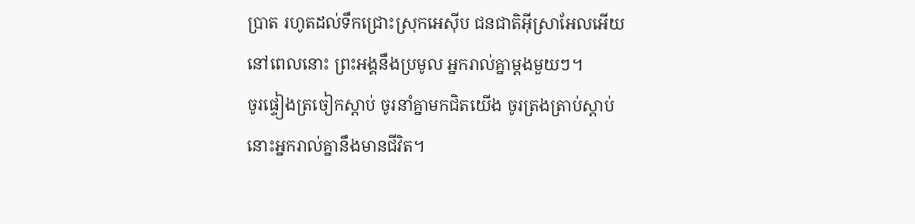ប្រាត រហូតដល់ទឹកជ្រោះស្រុកអេស៊ីប ជនជាតិអ៊ីស្រាអែលអើយ នៅពេលនោះ ព្រះអង្គនឹងប្រមូល អ្នករាល់គ្នាម្ដងមួយៗ។
ចូរផ្ទៀងត្រចៀកស្ដាប់ ចូរនាំគ្នាមកជិតយើង ចូរត្រងត្រាប់ស្ដាប់ នោះអ្នករាល់គ្នានឹងមានជីវិត។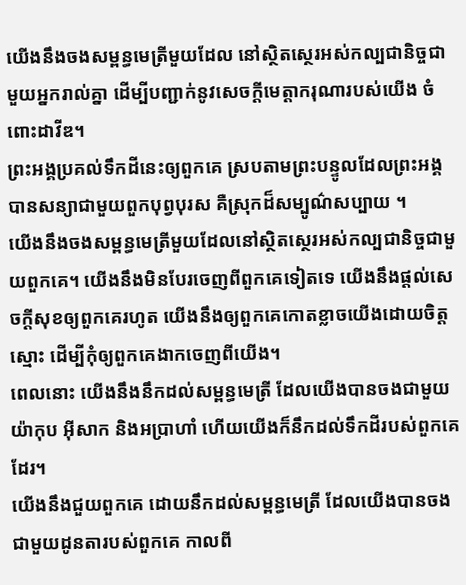យើងនឹងចងសម្ពន្ធមេត្រីមួយដែល នៅស្ថិតស្ថេរអស់កល្បជានិច្ចជាមួយអ្នករាល់គ្នា ដើម្បីបញ្ជាក់នូវសេចក្ដីមេត្តាករុណារបស់យើង ចំពោះដាវីឌ។
ព្រះអង្គប្រគល់ទឹកដីនេះឲ្យពួកគេ ស្របតាមព្រះបន្ទូលដែលព្រះអង្គបានសន្យាជាមួយពួកបុព្វបុរស គឺស្រុកដ៏សម្បូណ៌សប្បាយ ។
យើងនឹងចងសម្ពន្ធមេត្រីមួយដែលនៅស្ថិតស្ថេរអស់កល្បជានិច្ចជាមួយពួកគេ។ យើងនឹងមិនបែរចេញពីពួកគេទៀតទេ យើងនឹងផ្ដល់សេចក្ដីសុខឲ្យពួកគេរហូត យើងនឹងឲ្យពួកគេកោតខ្លាចយើងដោយចិត្តស្មោះ ដើម្បីកុំឲ្យពួកគេងាកចេញពីយើង។
ពេលនោះ យើងនឹងនឹកដល់សម្ពន្ធមេត្រី ដែលយើងបានចងជាមួយយ៉ាកុប អ៊ីសាក និងអប្រាហាំ ហើយយើងក៏នឹកដល់ទឹកដីរបស់ពួកគេដែរ។
យើងនឹងជួយពួកគេ ដោយនឹកដល់សម្ពន្ធមេត្រី ដែលយើងបានចងជាមួយដូនតារបស់ពួកគេ កាលពី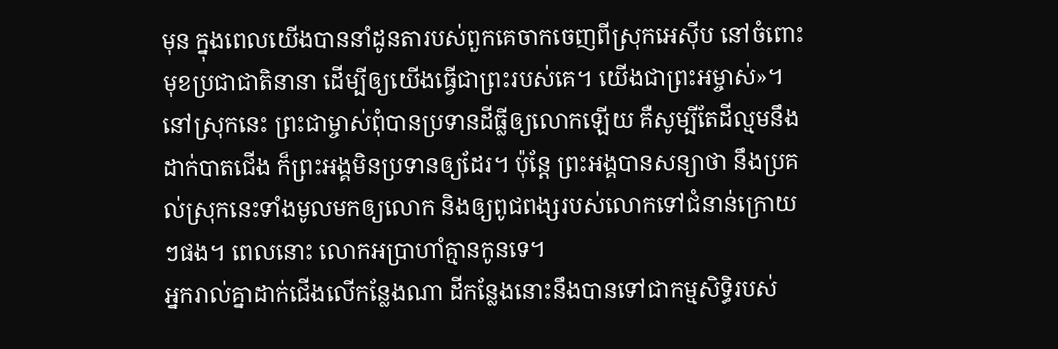មុន ក្នុងពេលយើងបាននាំដូនតារបស់ពួកគេចាកចេញពីស្រុកអេស៊ីប នៅចំពោះមុខប្រជាជាតិនានា ដើម្បីឲ្យយើងធ្វើជាព្រះរបស់គេ។ យើងជាព្រះអម្ចាស់»។
នៅស្រុកនេះ ព្រះជាម្ចាស់ពុំបានប្រទានដីធ្លីឲ្យលោកឡើយ គឺសូម្បីតែដីល្មមនឹងដាក់បាតជើង ក៏ព្រះអង្គមិនប្រទានឲ្យដែរ។ ប៉ុន្តែ ព្រះអង្គបានសន្យាថា នឹងប្រគល់ស្រុកនេះទាំងមូលមកឲ្យលោក និងឲ្យពូជពង្សរបស់លោកទៅជំនាន់ក្រោយៗផង។ ពេលនោះ លោកអប្រាហាំគ្មានកូនទេ។
អ្នករាល់គ្នាដាក់ជើងលើកន្លែងណា ដីកន្លែងនោះនឹងបានទៅជាកម្មសិទ្ធិរបស់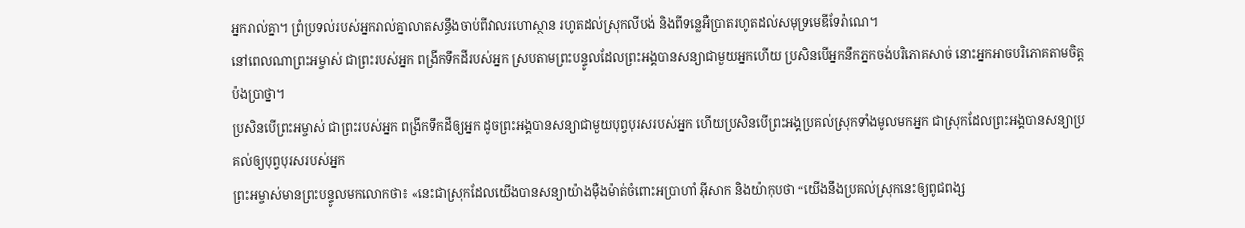អ្នករាល់គ្នា។ ព្រំប្រទល់របស់អ្នករាល់គ្នាលាតសន្ធឹងចាប់ពីវាលរហោស្ថាន រហូតដល់ស្រុកលីបង់ និងពីទន្លេអឺប្រាតរហូតដល់សមុទ្រមេឌីទែរ៉ាណេ។
នៅពេលណាព្រះអម្ចាស់ ជាព្រះរបស់អ្នក ពង្រីកទឹកដីរបស់អ្នក ស្របតាមព្រះបន្ទូលដែលព្រះអង្គបានសន្យាជាមួយអ្នកហើយ ប្រសិនបើអ្នកនឹកភ្នកចង់បរិភោគសាច់ នោះអ្នកអាចបរិភោគតាមចិត្តប៉ងប្រាថ្នា។
ប្រសិនបើព្រះអម្ចាស់ ជាព្រះរបស់អ្នក ពង្រីកទឹកដីឲ្យអ្នក ដូចព្រះអង្គបានសន្យាជាមួយបុព្វបុរសរបស់អ្នក ហើយប្រសិនបើព្រះអង្គប្រគល់ស្រុកទាំងមូលមកអ្នក ជាស្រុកដែលព្រះអង្គបានសន្យាប្រគល់ឲ្យបុព្វបុរសរបស់អ្នក
ព្រះអម្ចាស់មានព្រះបន្ទូលមកលោកថា៖ «នេះជាស្រុកដែលយើងបានសន្យាយ៉ាងម៉ឺងម៉ាត់ចំពោះអប្រាហាំ អ៊ីសាក និងយ៉ាកុបថា “យើងនឹងប្រគល់ស្រុកនេះឲ្យពូជពង្ស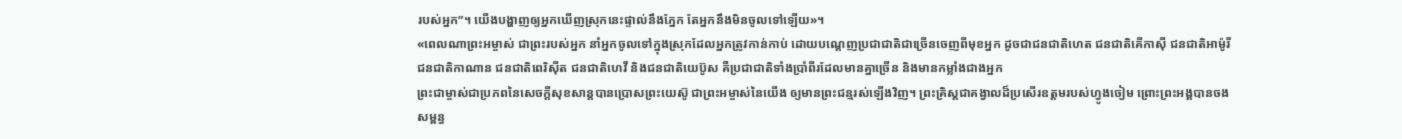របស់អ្នក”។ យើងបង្ហាញឲ្យអ្នកឃើញស្រុកនេះផ្ទាល់នឹងភ្នែក តែអ្នកនឹងមិនចូលទៅឡើយ»។
«ពេលណាព្រះអម្ចាស់ ជាព្រះរបស់អ្នក នាំអ្នកចូលទៅក្នុងស្រុកដែលអ្នកត្រូវកាន់កាប់ ដោយបណ្ដេញប្រជាជាតិជាច្រើនចេញពីមុខអ្នក ដូចជាជនជាតិហេត ជនជាតិគើកាស៊ី ជនជាតិអាម៉ូរី ជនជាតិកាណាន ជនជាតិពេរិស៊ីត ជនជាតិហេវី និងជនជាតិយេប៊ូស គឺប្រជាជាតិទាំងប្រាំពីរដែលមានគ្នាច្រើន និងមានកម្លាំងជាងអ្នក
ព្រះជាម្ចាស់ជាប្រភពនៃសេចក្ដីសុខសាន្តបានប្រោសព្រះយេស៊ូ ជាព្រះអម្ចាស់នៃយើង ឲ្យមានព្រះជន្មរស់ឡើងវិញ។ ព្រះគ្រិស្តជាគង្វាលដ៏ប្រសើរឧត្ដមរបស់ហ្វូងចៀម ព្រោះព្រះអង្គបានចងសម្ពន្ធ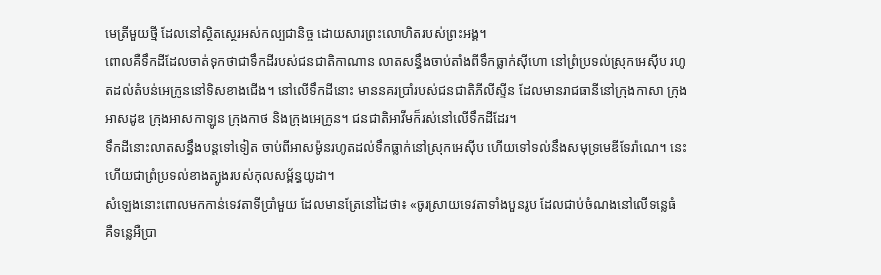មេត្រីមួយថ្មី ដែលនៅស្ថិតស្ថេរអស់កល្បជានិច្ច ដោយសារព្រះលោហិតរបស់ព្រះអង្គ។
ពោលគឺទឹកដីដែលចាត់ទុកថាជាទឹកដីរបស់ជនជាតិកាណាន លាតសន្ធឹងចាប់តាំងពីទឹកធ្លាក់ស៊ីហោ នៅព្រំប្រទល់ស្រុកអេស៊ីប រហូតដល់តំបន់អេក្រូននៅទិសខាងជើង។ នៅលើទឹកដីនោះ មាននគរប្រាំរបស់ជនជាតិភីលីស្ទីន ដែលមានរាជធានីនៅក្រុងកាសា ក្រុងអាសដូឌ ក្រុងអាសកាឡូន ក្រុងកាថ និងក្រុងអេក្រូន។ ជនជាតិអាវីមក៏រស់នៅលើទឹកដីដែរ។
ទឹកដីនោះលាតសន្ធឹងបន្តទៅទៀត ចាប់ពីអាសម៉ូនរហូតដល់ទឹកធ្លាក់នៅស្រុកអេស៊ីប ហើយទៅទល់នឹងសមុទ្រមេឌីទែរ៉ាណេ។ នេះហើយជាព្រំប្រទល់ខាងត្បូងរបស់កុលសម្ព័ន្ធយូដា។
សំឡេងនោះពោលមកកាន់ទេវតាទីប្រាំមួយ ដែលមានត្រែនៅដៃថា៖ «ចូរស្រាយទេវតាទាំងបួនរូប ដែលជាប់ចំណងនៅលើទន្លេធំ គឺទន្លេអឺប្រា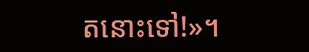តនោះទៅ!»។